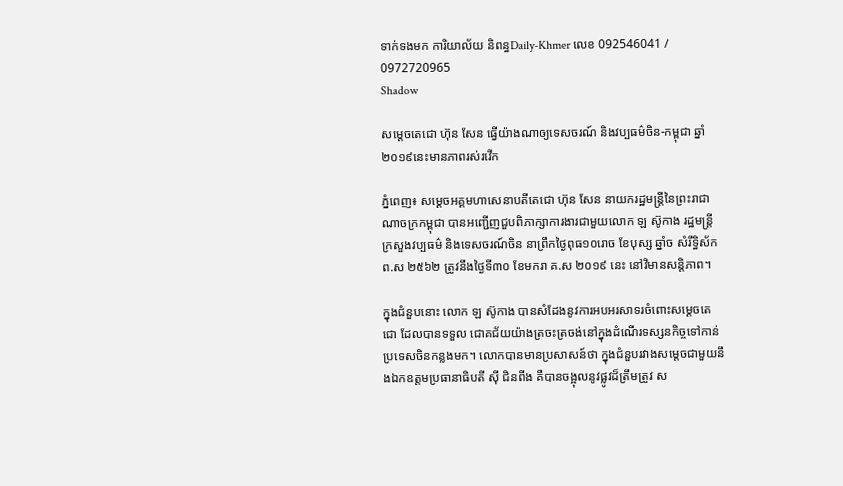ទាក់ទងមក ការិយាល័យ និពន្ធDaily-Khmer លេខ 092546041 / 0972720965
Shadow

សម្តេចតេជោ ហ៊ុន សែន ធ្វើយ៉ាងណាឲ្យទេសចរណ៍ និងវប្បធម៌ចិន-កម្ពុជា ឆ្នាំ២០១៩នេះមានភាពរស់រវើក

ភ្នំពេញ៖ សម្ដេចអគ្គមហាសេនាបតីតេជោ ហ៊ុន សែន នាយករដ្ឋមន្រ្តីនៃព្រះរាជាណាចក្រកម្ពុជា បានអញ្ជើញជួបពិភាក្សាការងារជាមួយលោក ឡ ស៊ូកាង រដ្ឋមន្ត្រីក្រសួងវប្បធម៌ និងទេសចរណ៍ចិន នាព្រឹកថ្ងៃពុធ១០រោច ខែបុស្ស ឆ្នាំច សំរឹទ្ធិស័ក ព.ស ២៥៦២ ត្រូវនឹងថ្ងៃទី៣០ ខែមករា គ.ស ២០១៩ នេះ នៅវិមានសន្តិភាព។

ក្នុងជំនួបនោះ លោក ឡ ស៊ូកាង បានសំដែងនូវការអបអរសាទរចំពោះសម្តេចតេជោ ដែលបានទទួល ជោគជ័យយ៉ាងត្រចះត្រចង់នៅក្នុងដំណើរទស្សនកិច្ចទៅកាន់ប្រទេសចិនកន្លងមក។ លោកបានមានប្រសាសន៍ថា ក្នុងជំនួបរវាងសម្ដេចជាមួយនឹងឯកឧត្តមប្រធានាធិបតី ស៊ី ជិនពីង គឺបានចង្អុលនូវផ្លូវដ៏ត្រឹមត្រូវ ស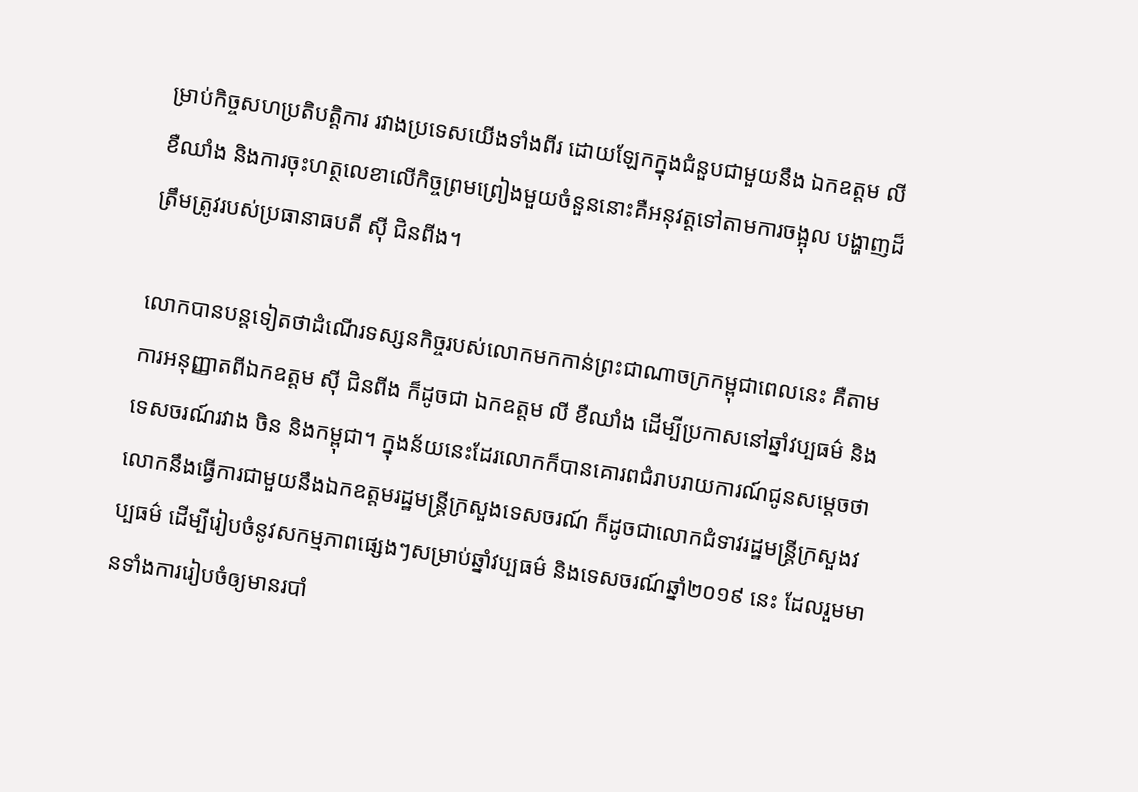ម្រាប់កិច្ចសហប្រតិបត្តិការ រវាងប្រទេសយើងទាំងពីរ ដោយឡែកក្នុងជំនួបជាមួយនឹង ឯកឧត្តម លី ខឺឈាំង និងការចុះហត្ថលេខាលើកិច្ចព្រមព្រៀងមួយចំនួននោះគឺអនុវត្តទៅតាមការចង្អុល បង្ហាញដ៏ត្រឹមត្រូវរបស់ប្រធានាធបតី ស៊ី ជិនពីង។

លោកបានបន្តទៀតថាដំណើរទស្សនកិច្ចរបស់លោកមកកាន់ព្រះជាណាចក្រកម្ពុជាពេលនេះ គឺតាមការអនុញ្ញាតពីឯកឧត្តម ស៊ី ជិនពីង ក៏ដូចជា ឯកឧត្តម លី ខឺឈាំង ដើម្បីប្រកាសនៅឆ្នាំវប្បធម៌ និងទេសចរណ៍រវាង ចិន និងកម្ពុជា។ ក្នុងន័យនេះដែរលោកក៏បានគោរពជំរាបរាយការណ៍ជូនសម្ដេចថា លោកនឹងធ្វើការជាមួយនឹងឯកឧត្តមរដ្ឋមន្រ្តីក្រសួងទេសចរណ៍ ក៏ដូចជាលោកជំទាវរដ្ឋមន្ត្រីក្រសួងវប្បធម៌ ដើម្បីរៀបចំនូវសកម្មភាពផ្សេងៗសម្រាប់ឆ្នាំវប្បធម៌ និងទេសចរណ៍ឆ្នាំ២០១៩ នេះ ដែលរួមមានទាំងការរៀបចំឲ្យមានរបាំ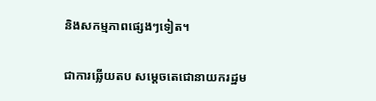និងសកម្មភាពផ្សេងៗទៀត។

ជាការឆ្លើយតប សម្ដេចតេជោនាយករដ្ឋម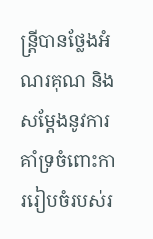ន្ត្រីបានថ្លែងអំណរគុណ និងសម្ដែងនូវការគាំទ្រចំពោះការរៀបចំរបស់រ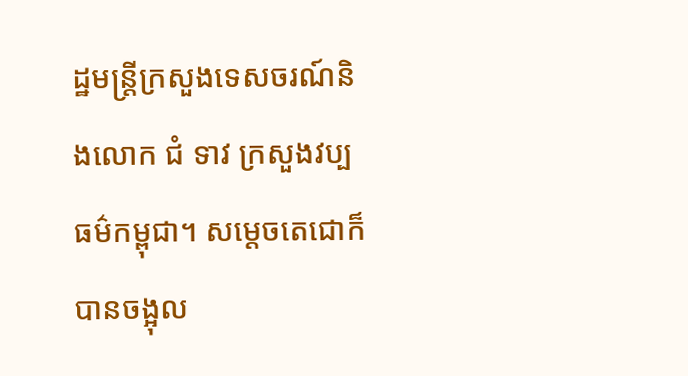ដ្ឋមន្ត្រីក្រសួងទេសចរណ៍និងលោក ជំ ទាវ ក្រសួងវប្បធម៌កម្ពុជា។ សម្ដេចតេជោក៏បានចង្អុល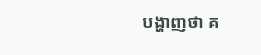បង្ហាញថា គ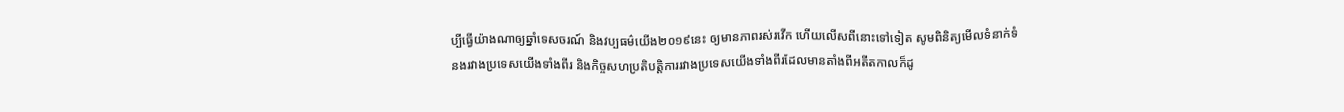ប្បីធ្វើយ៉ាងណាឲ្យឆ្នាំទេសចរណ៍ និងវប្បធម៌យើង២០១៩នេះ ឲ្យមានភាពរស់រវើក ហើយលើសពីនោះទៅទៀត សូមពិនិត្យមើលទំនាក់ទំនងរវាងប្រទេសយើងទាំងពីរ និងកិច្ចសហប្រតិបត្តិការរវាងប្រទេសយើងទាំងពីរដែលមានតាំងពីអតីតកាលក៏ដូ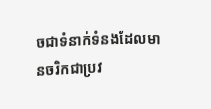ចជាទំនាក់ទំនងដែលមានចរិកជាប្រវ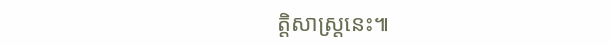ត្តិសាស្ត្រនេះ៕